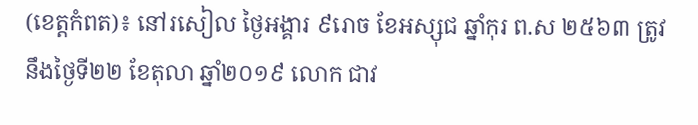(ខេត្តកំពត)៖ នៅរសៀល ថ្ងៃអង្គារ ៩រោច ខែអស្សុជ ឆ្នាំកុរ ព.ស ២៥៦៣ ត្រូវនឹងថ្ងៃទី២២ ខែតុលា ឆ្នាំ២០១៩ លោក ជាវ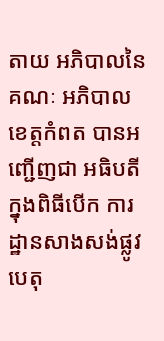តាយ អភិបាលនៃគណៈ អភិបាលខេត្តកំពត បានអញ្ជើញជា អធិបតីក្នុងពិធីបើក ការដ្ឋានសាងសង់ផ្លូវ បេតុ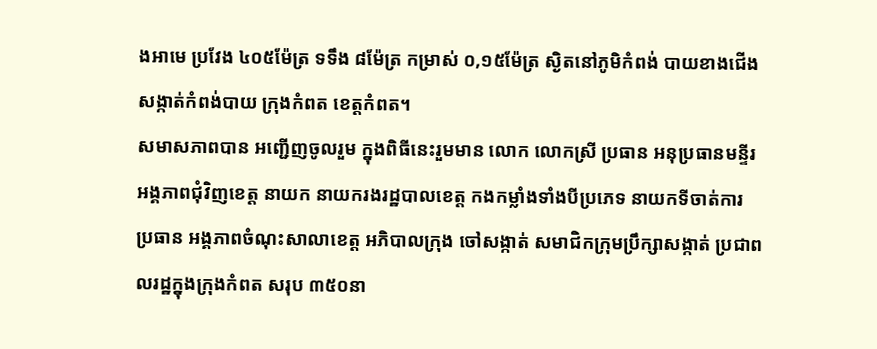ងអាមេ ប្រវែង ៤០៥ម៉ែត្រ ទទឹង ៨ម៉ែត្រ កម្រាស់ ០,១៥ម៉ែត្រ ស្ងិតនៅភូមិកំពង់ បាយខាងជើង សង្កាត់កំពង់បាយ ក្រុងកំពត ខេត្តកំពត។
សមាសភាពបាន អញ្ជើញចូលរួម ក្នុងពិធីនេះរួមមាន លោក លោកស្រី ប្រធាន អនុប្រធានមន្ទីរ អង្គភាពជុំវិញខេត្ត នាយក នាយករងរដ្ឋបាលខេត្ត កងកម្លាំងទាំងបីប្រភេទ នាយកទីចាត់ការ ប្រធាន អង្គភាពចំណុះសាលាខេត្ត អភិបាលក្រុង ចៅសង្កាត់ សមាជិកក្រុមប្រឹក្សាសង្កាត់ ប្រជាពលរដ្ឋក្នុងក្រុងកំពត សរុប ៣៥០នា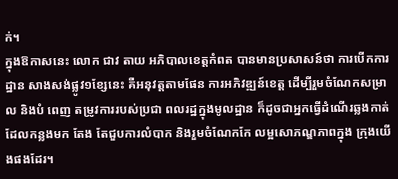ក់។
ក្នុងឱកាសនេះ លោក ជាវ តាយ អភិបាលខេត្តកំពត បានមានប្រសាសន៍ថា ការបើកការដ្ឋាន សាងសង់ផ្លូវ១ខ្សែនេះ គឺអនុវត្តតាមផែន ការអភិវឌ្ឍន៍ខេត្ត ដើម្បីរួមចំណែកសម្រាល និងបំ ពេញ តម្រូវការរបស់ប្រជា ពលរដ្ឋក្នុងមូលដ្ឋាន ក៏ដូចជាអ្នកធ្វើដំណើរឆ្លងកាត់ ដែលកន្លងមក តែង តែជួបការលំបាក និងរួមចំណែកកែ លម្អសោភណ្ឌភាពក្នុង ក្រុងយើងផងដែរ។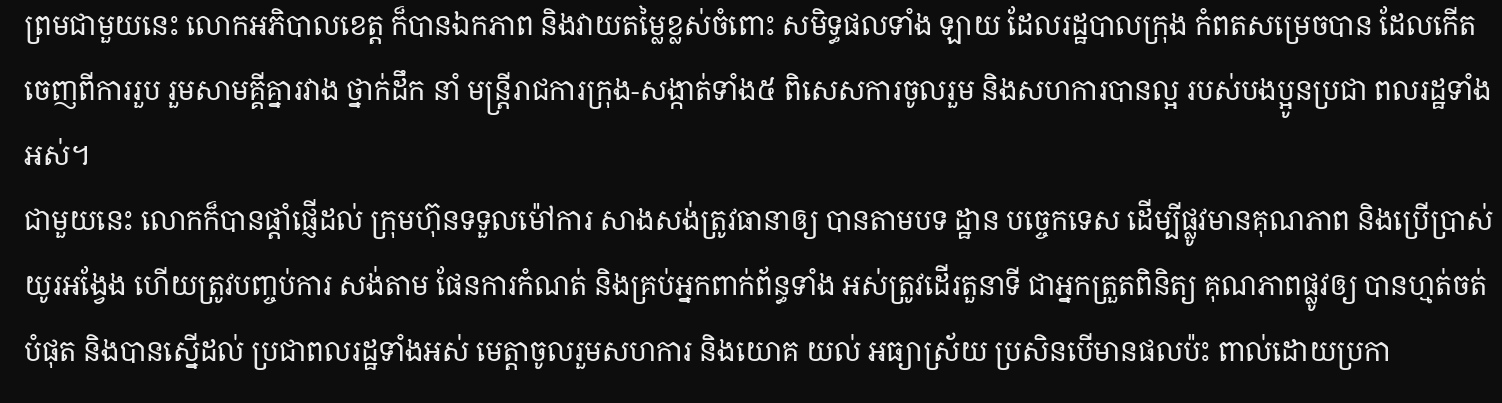ព្រមជាមួយនេះ លោកអភិបាលខេត្ត ក៏បានឯកភាព និងវាយតម្លៃខ្លស់ចំពោះ សមិទ្ធផលទាំង ឡាយ ដែលរដ្ឋបាលក្រុង កំពតសម្រេចបាន ដែលកើតចេញពីការរួប រួមសាមគ្គីគ្នារវាង ថ្នាក់ដឹក នាំ មន្ត្រីរាជការក្រុង-សង្កាត់ទាំង៥ ពិសេសការចូលរួម និងសហការបានល្អ របស់បងប្អូនប្រជា ពលរដ្ឋទាំងអស់។
ជាមួយនេះ លោកក៏បានផ្តាំផ្ញើដល់ ក្រុមហ៊ុនទទួលម៉ៅការ សាងសង់ត្រូវធានាឲ្យ បានតាមបទ ដ្ឋាន បច្ចេកទេស ដើម្បីផ្លូវមានគុណភាព និងប្រើប្រាស់យូរអង្វែង ហើយត្រូវបញ្ចប់ការ សង់តាម ផែនការកំណត់ និងគ្រប់អ្នកពាក់ព័ន្ធទាំង អស់ត្រូវដើរតួនាទី ជាអ្នកត្រួតពិនិត្យ គុណភាពផ្លូវឲ្យ បានហ្មត់ចត់បំផុត និងបានស្នើដល់ ប្រជាពលរដ្ឋទាំងអស់ មេត្តាចូលរួមសហការ និងយោគ យល់ អធ្យាស្រ័យ ប្រសិនបើមានផលប៉ះ ពាល់ដោយប្រកា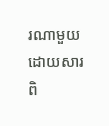រណាមួយ ដោយសារពិ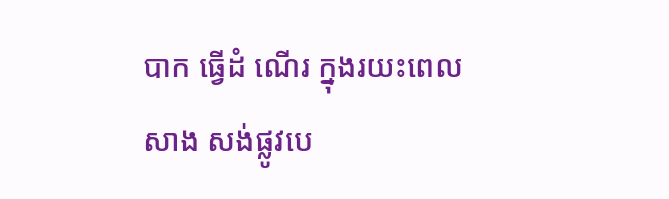បាក ធ្វើដំ ណើរ ក្នុងរយះពេលសាង សង់ផ្លូវបេ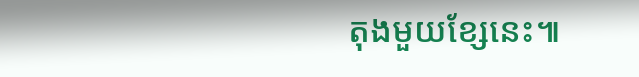តុងមួយខ្សែនេះ៕